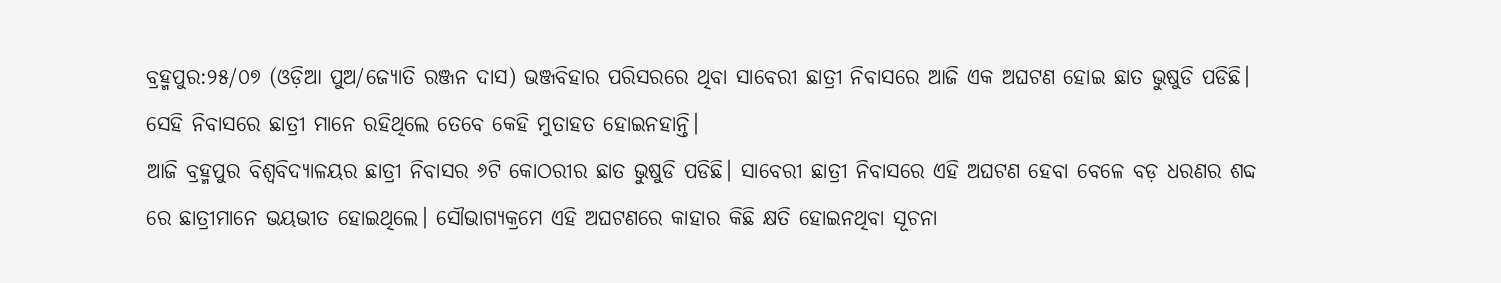ବ୍ରହ୍ମପୁର:୨୫/୦୭ (ଓଡ଼ିଆ ପୁଅ/ଜ୍ୟୋତି ରଞ୍ଜନ ଦାସ) ଭଞ୍ଜବିହାର ପରିସରରେ ଥିବା ସାବେରୀ ଛାତ୍ରୀ ନିବାସରେ ଆଜି ଏକ ଅଘଟଣ ହୋଇ ଛାତ ଭୁଷୁଡି ପଡିଛି। ସେହି ନିବାସରେ ଛାତ୍ରୀ ମାନେ ରହିଥିଲେ ତେବେ କେହି ମୁତାହତ ହୋଇନହାନ୍ତି।
ଆଜି ବ୍ରହ୍ମପୁର ବିଶ୍ୱବିଦ୍ୟାଳୟର ଛାତ୍ରୀ ନିବାସର ୬ଟି କୋଠରୀର ଛାତ ଭୁଷୁଡି ପଡିଛି। ସାବେରୀ ଛାତ୍ରୀ ନିବାସରେ ଏହି ଅଘଟଣ ହେବା ବେଳେ ବଡ଼ ଧରଣର ଶବ୍ଦ ରେ ଛାତ୍ରୀମାନେ ଭୟଭୀତ ହୋଇଥିଲେ। ସୌଭାଗ୍ୟକ୍ରମେ ଏହି ଅଘଟଣରେ କାହାର କିଛି କ୍ଷତି ହୋଇନଥିବା ସୂଚନା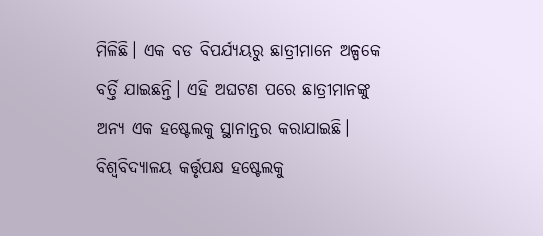ମିଳିଛି। ଏକ ବଡ ବିପର୍ଯ୍ୟୟରୁ ଛାତ୍ରୀମାନେ ଅଳ୍ପକେ ବର୍ତ୍ତି ଯାଇଛନ୍ତି। ଏହି ଅଘଟଣ ପରେ ଛାତ୍ରୀମାନଙ୍କୁ ଅନ୍ୟ ଏକ ହଷ୍ଟେଲକୁ ସ୍ଥାନାନ୍ତର କରାଯାଇଛି। ବିଶ୍ୱବିଦ୍ୟାଳୟ କର୍ତ୍ତୃପକ୍ଷ ହଷ୍ଟେଲକୁ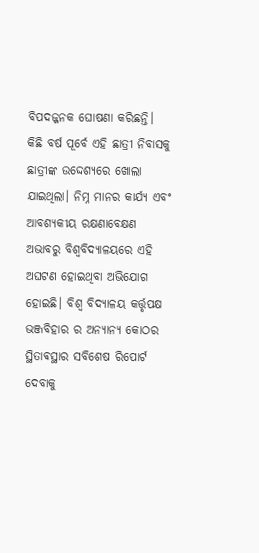ବିପଦଜ୍ଜନକ ଘୋଷଣା କରିଛନ୍ତି। କିଛି ବର୍ଷ ପୂର୍ବେ ଏହି ଛାତ୍ରୀ ନିବାସକୁ ଛାତ୍ରୀଙ୍କ ଉଦ୍ଦେଶ୍ୟରେ ଖୋଲା ଯାଇଥିଲା। ନିମ୍ନ ମାନର କାର୍ଯ୍ୟ ଏବଂ ଆବଶ୍ୟକୀୟ ରକ୍ଷଣାବେକ୍ଷଣ ଅଭାବରୁ ବିଶ୍ୱବିଦ୍ୟାଳୟରେ ଏହି ଅଘଟଣ ହୋଇଥିବା ଅଭିଯୋଗ ହୋଇଛି। ବିଶ୍ୱ ବିଦ୍ୟାଳୟ କର୍ତ୍ତୃପକ୍ଷ ଭଞ୍ଜବିହାର ର ଅନ୍ୟାନ୍ୟ କୋଠର ସ୍ଥିତାଵସ୍ଥାର ସବିଶେଷ ରିପୋର୍ଟ ଦେବାକୁ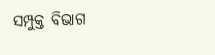ସମ୍ପୁକ୍ତ ବିଭାଗ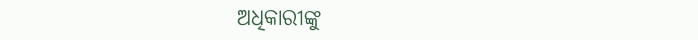ଅଧିକାରୀଙ୍କୁ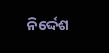ନିର୍ଦ୍ଦେଶ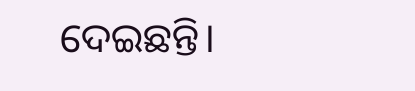ଦେଇଛନ୍ତି।